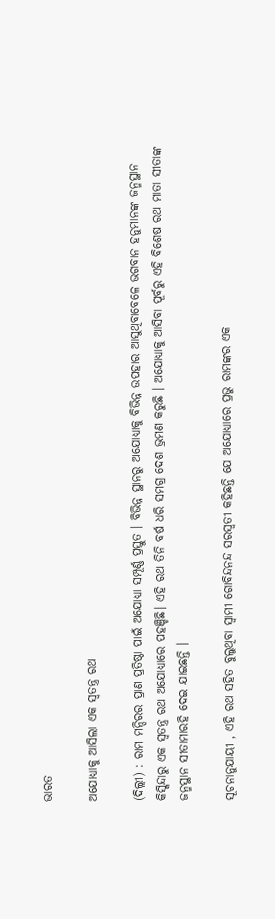ଭାରତ

ଅଯୋଧ୍ୟାକୁ ଆସିଲା ଏକ ସ୍ୱତନ୍ତ୍ର ରଥ

(ଦିଲ୍ଲୀ) : ରାମ ମନ୍ଦିରର ପ୍ରାଣ ପ୍ରତିଷ୍ଠା ପାଇଁ ଅଯୋଧ୍ୟା ସମ୍ପୂର୍ଣ୍ଣ ପ୍ରସ୍ତୁତ । ବିଭିନ୍ନ ସ୍ଥାନରୁ ଅଯୋଧ୍ୟାକୁ ବିଭିନ୍ନ ଉପହାର ଆସୁଥିବାବେଳେ ଭଗବାନ ହନୁମାନଙ୍କ ଜନ୍ମସ୍ଥାନ କିସ୍କିନ୍ଦାରୁ ଏକ ସ୍ୱତନ୍ତ୍ର ରଥ ଅଯୋଧ୍ୟାରେ ପହଞ୍ଚିଛି। ଏହି ରଥ ତିନି ବର୍ଷ ଧରି ସମଗ୍ର ଦେଶ ଭ୍ରମଣ କରୁଛି । ଅଯୋଧ୍ୟାକୁ ଆସିବା ପୂର୍ବରୁ ଏହି ବିଶେଷ ରଥ ମାତା ସୀତାଙ୍କ ଜନ୍ମସ୍ଥାନ ସୀତାମାରହି ଦେଇ ଯାଇଛନ୍ତି ।

ସୂଚନାନୁଯାୟୀ , ଏହି ରଥ ସହିତ ବୁଲୁଥିବା ସ୍ୱାମୀ ଗୋବିନ୍ଦନନ୍ଦ ସରସ୍ୱତୀ କହିଛନ୍ତି ଯେ ଅଯୋଧ୍ୟାରେ ପ୍ରଭୁ ରାମଙ୍କର ଏକ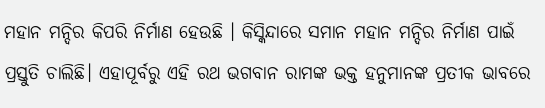ମହାନ ମନ୍ଦିର କିପରି ନିର୍ମାଣ ହେଉଛି । କିସ୍କିନ୍ଦାରେ ସମାନ ମହାନ ମନ୍ଦିର ନିର୍ମାଣ ପାଇଁ ପ୍ରସ୍ତୁତି ଚାଲିଛି। ଏହାପୂର୍ବରୁ ଏହି ରଥ ଭଗବାନ ରାମଙ୍କ ଭକ୍ତ ହନୁମାନଙ୍କ ପ୍ରତୀକ ଭାବରେ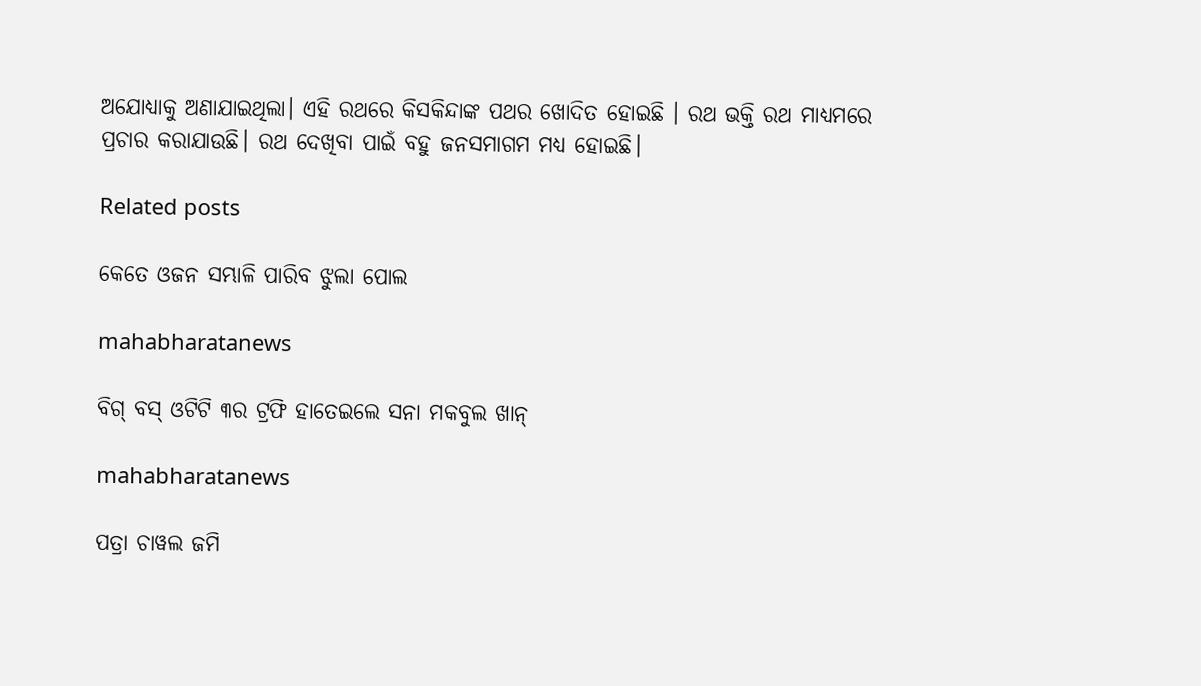ଅଯୋଧ୍ୟାକୁ ଅଣାଯାଇଥିଲା। ଏହି ରଥରେ କିସକିନ୍ଦାଙ୍କ ପଥର ଖୋଦିତ ହୋଇଛି । ରଥ ଭକ୍ତି ରଥ ମାଧ୍ୟମରେ ପ୍ରଚାର କରାଯାଉଛି। ରଥ ଦେଖିବା ପାଇଁ ବହୁ ଜନସମାଗମ ମଧ୍ୟ ହୋଇଛି।

Related posts

କେତେ ଓଜନ ସମ୍ଭାଳି ପାରିବ ଝୁଲା ପୋଲ

mahabharatanews

ବିଗ୍ ବସ୍ ଓଟିଟି ୩ର ଟ୍ରଫି ହାତେଇଲେ ସନା ମକବୁଲ ଖାନ୍

mahabharatanews

ପତ୍ରା ଚାୱଲ ଜମି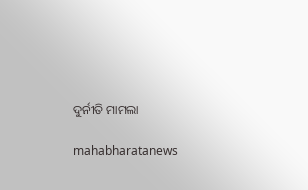ଦୁର୍ନୀତି ମାମଲା

mahabharatanews